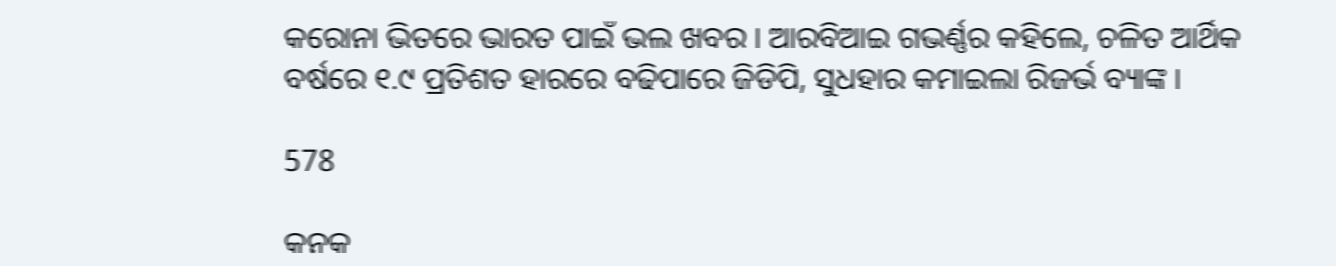କରୋନା ଭିତରେ ଭାରତ ପାଇଁ ଭଲ ଖବର । ଆରବିଆଇ ଗଭର୍ଣ୍ଣର କହିଲେ, ଚଳିତ ଆର୍ଥିକ ବର୍ଷରେ ୧.୯ ପ୍ରତିଶତ ହାରରେ ବଢିପାରେ ଜିଡିପି, ସୁଧହାର କମାଇଲା ରିଜର୍ଭ ବ୍ୟାଙ୍କ ।

578

କନକ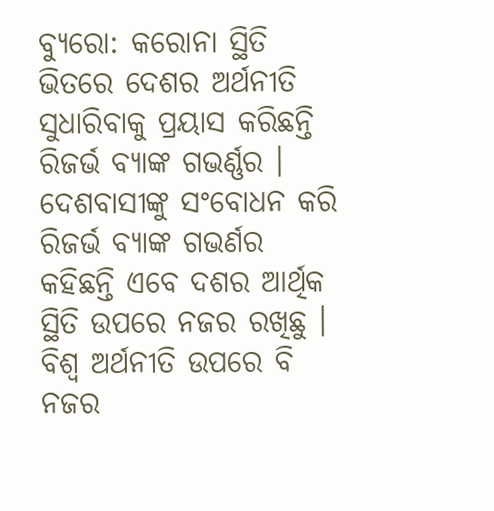ବ୍ୟୁରୋ: କରୋନା ସ୍ଥିତି ଭିତରେ ଦେଶର ଅର୍ଥନୀତି ସୁଧାରିବାକୁ ପ୍ରୟାସ କରିଛନ୍ତି ରିଜର୍ଭ ବ୍ୟାଙ୍କ ଗଭର୍ଣ୍ଣର । ଦେଶବାସୀଙ୍କୁ ସଂବୋଧନ କରି ରିଜର୍ଭ ବ୍ୟାଙ୍କ ଗଭର୍ଣର କହିଛନ୍ତି ଏବେ ଦଶର ଆର୍ଥିକ ସ୍ଥିତି ଉପରେ ନଜର ରଖିଛୁ । ବିଶ୍ୱ ଅର୍ଥନୀତି ଉପରେ ବି ନଜର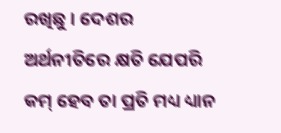ରଖିଛୁ । ଦେଶର ଅର୍ଥନୀତିରେ କ୍ଷତି ଯେପରି କମ୍ ହେବ ତା ପ୍ରତି ମଧ୍ୟ ଧ୍ୟାନ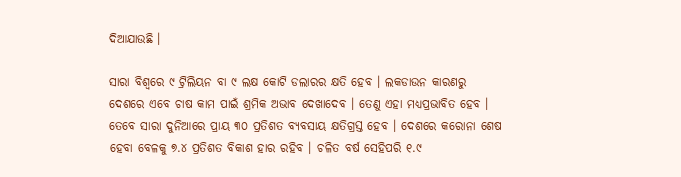ଦିଆଯାଉଛି ।

ସାରା ବିଶ୍ୱରେ ୯ ଟ୍ରିଲିୟନ ବା ୯ ଲକ୍ଷ କୋଟି ଡଲାରର କ୍ଷତି ହେବ । ଲକଡାଉନ କାରଣରୁ ଦେଶରେ ଏବେ ଚାଷ କାମ ପାଇଁ ଶ୍ରମିକ ଅଭାବ ଦେଖାଦେବ । ତେଣୁ ଏହା ମଧ୍ୟପ୍ରଭାବିତ ହେବ । ତେବେ ସାରା ଦୁନିଆରେ ପ୍ରାୟ ୩୦ ପ୍ରତିଶତ ବ୍ୟବସାୟ କ୍ଷତିଗ୍ରସ୍ତ ହେବ । ଦେଶରେ କରୋନା ଶେଷ ହେବା ବେଳକୁ ୭.୪ ପ୍ରତିଶତ ବିକାଶ ହାର ରହିବ । ଚଳିତ ବର୍ଷ ସେହିପରି ୧.୯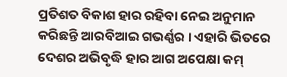ପ୍ରତିଶତ ବିକାଶ ହାର ରହିବା ନେଇ ଅନୁମାନ କରିଛନ୍ତି ଆରବିଆଇ ଗଭର୍ଣ୍ଣର । ଏହାରି ଭିତରେ ଦେଶର ଅଭିବୃଦ୍ଧି ହାର ଆଗ ଅପେକ୍ଷା କମ୍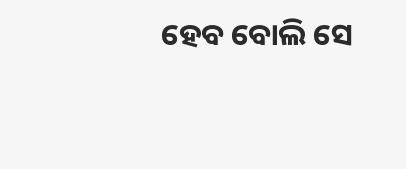ହେବ ବୋଲି ସେ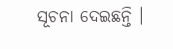ସୂଚନା ଦେଇଛନ୍ତି ।